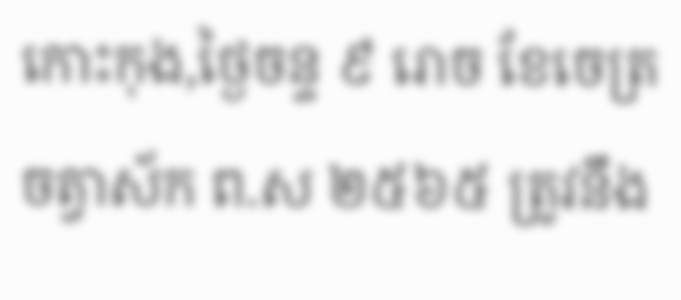កោះកុង,ថ្ងៃចន្ទ ៩ រោច ខែចេត្រ ចត្វាស័ក ព.ស ២៥៦៥ ត្រូវនឹង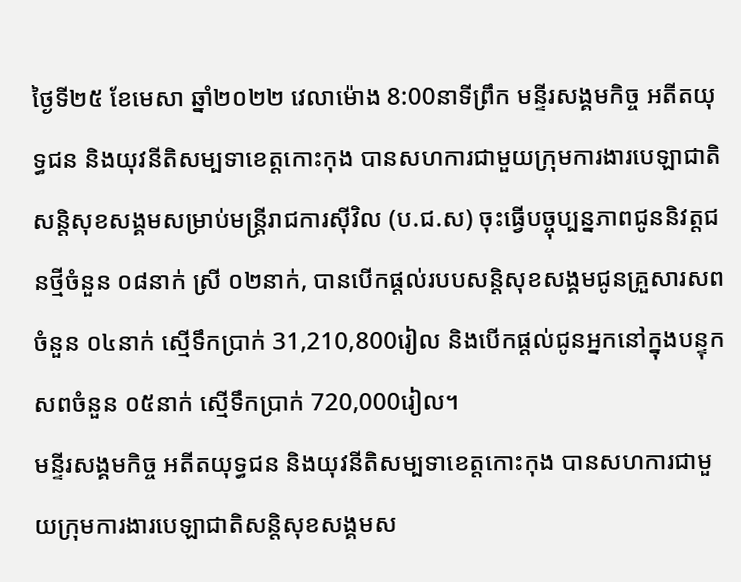ថ្ងៃទី២៥ ខែមេសា ឆ្នាំ២០២២ វេលាម៉ោង 8:00នាទីព្រឹក មន្ទីរសង្គមកិច្ច អតីតយុទ្ធជន និងយុវនីតិសម្បទាខេត្តកោះកុង បានសហការជាមួយក្រុមការងារបេឡាជាតិសន្តិសុខសង្គមសម្រាប់មន្ត្រីរាជការស៊ីវិល (ប.ជ.ស) ចុះធ្វើបច្ចុប្បន្នភាពជូននិវត្តជនថ្មីចំនួន ០៨នាក់ ស្រី ០២នាក់, បានបើកផ្ដល់របបសន្តិសុខសង្គមជូនគ្រួសារសពចំនួន ០៤នាក់ ស្មើទឹកប្រាក់ 31,210,800រៀល និងបើកផ្ដល់ជូនអ្នកនៅក្នុងបន្ទុកសពចំនួន ០៥នាក់ ស្មើទឹកប្រាក់ 720,000រៀល។
មន្ទីរសង្គមកិច្ច អតីតយុទ្ធជន និងយុវនីតិសម្បទាខេត្តកោះកុង បានសហការជាមួយក្រុមការងារបេឡាជាតិសន្តិសុខសង្គមស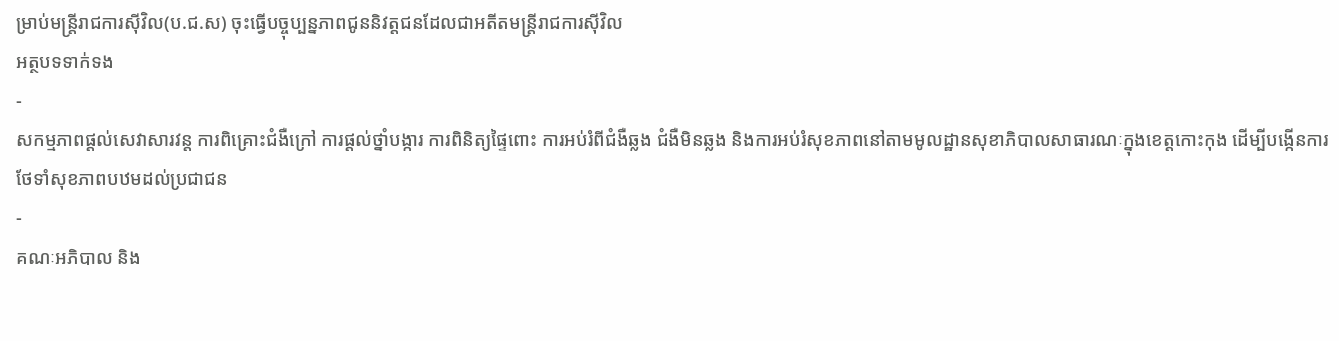ម្រាប់មន្ត្រីរាជការស៊ីវិល(ប.ជ.ស) ចុះធ្វើបច្ចុប្បន្នភាពជូននិវត្តជនដែលជាអតីតមន្ត្រីរាជការស៊ីវិល
អត្ថបទទាក់ទង
-
សកម្មភាពផ្ដល់សេវាសារវន្ត ការពិគ្រោះជំងឺក្រៅ ការផ្ដល់ថ្នាំបង្ការ ការពិនិត្យផ្ទៃពោះ ការអប់រំពីជំងឺឆ្លង ជំងឺមិនឆ្លង និងការអប់រំសុខភាពនៅតាមមូលដ្ឋានសុខាភិបាលសាធារណៈក្នុងខេត្តកោះកុង ដើម្បីបង្កើនការថែទាំសុខភាពបឋមដល់ប្រជាជន
-
គណៈអភិបាល និង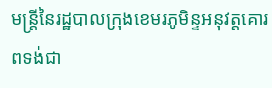មន្ត្រីនៃរដ្ឋបាលក្រុងខេមរភូមិន្ទអនុវត្តគោរពទង់ជា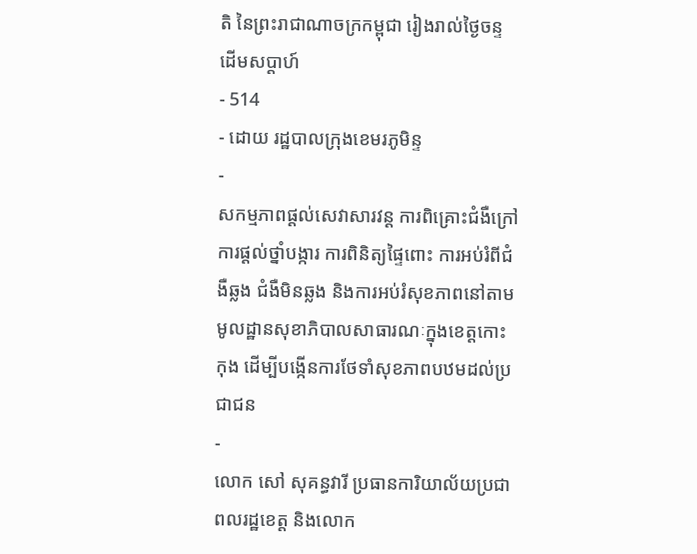តិ នៃព្រះរាជាណាចក្រកម្ពុជា រៀងរាល់ថ្ងៃចន្ទ ដើមសប្តាហ៍
- 514
- ដោយ រដ្ឋបាលក្រុងខេមរភូមិន្ទ
-
សកម្មភាពផ្ដល់សេវាសារវន្ត ការពិគ្រោះជំងឺក្រៅ ការផ្ដល់ថ្នាំបង្ការ ការពិនិត្យផ្ទៃពោះ ការអប់រំពីជំងឺឆ្លង ជំងឺមិនឆ្លង និងការអប់រំសុខភាពនៅតាមមូលដ្ឋានសុខាភិបាលសាធារណៈក្នុងខេត្តកោះកុង ដើម្បីបង្កើនការថែទាំសុខភាពបឋមដល់ប្រជាជន
-
លោក សៅ សុគន្ធវារី ប្រធានការិយាល័យប្រជាពលរដ្ឋខេត្ត និងលោក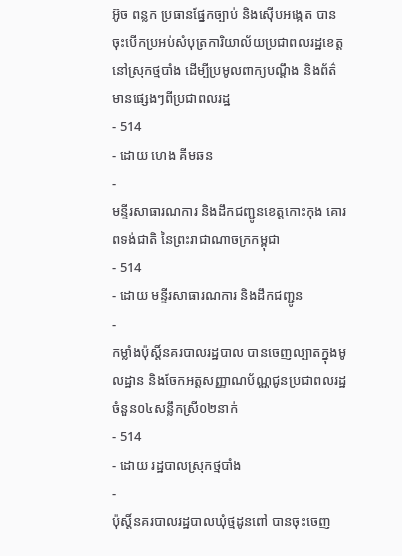អ៊ូច ពន្លក ប្រធានផ្នែកច្បាប់ និងស៊ើបអង្កេត បានចុះបើកប្រអប់សំបុត្រការិយាល័យប្រជាពលរដ្ឋខេត្ត នៅស្រុកថ្មបាំង ដើម្បីប្រមូលពាក្យបណ្តឹង និងព័ត៌មានផ្សេងៗពីប្រជាពលរដ្ឋ
- 514
- ដោយ ហេង គីមឆន
-
មន្ទីរសាធារណការ និងដឹកជញ្ជូនខេត្តកោះកុង គោរពទង់ជាតិ នៃព្រះរាជាណាចក្រកម្ពុជា
- 514
- ដោយ មន្ទីរសាធារណការ និងដឹកជញ្ជូន
-
កម្លាំងប៉ុស្តិ៍នគរបាលរដ្ឋបាល បានចេញល្បាតក្នុងមូលដ្ឋាន និងចែកអត្តសញ្ញាណប័ណ្ណជូនប្រជាពលរដ្ឋចំនួន០៤សន្លឹកស្រី០២នាក់
- 514
- ដោយ រដ្ឋបាលស្រុកថ្មបាំង
-
ប៉ុស្តិ៍នគរបាលរដ្ឋបាលឃុំថ្មដូនពៅ បានចុះចេញ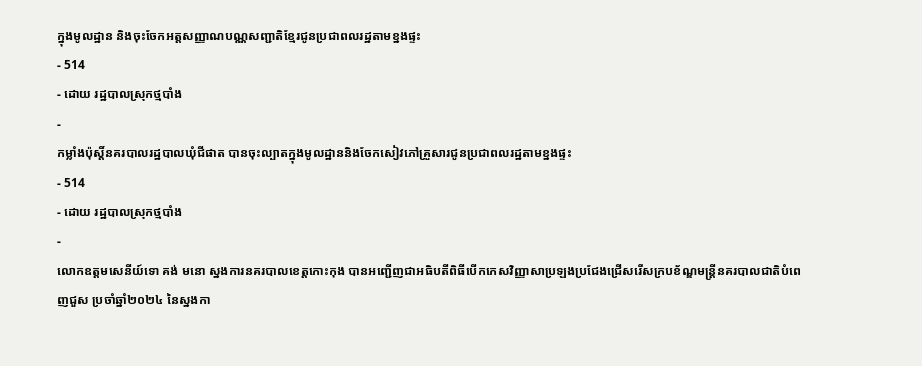ក្នុងមូលដ្ឋាន និងចុះចែកអត្តសញ្ញាណបណ្ណសញ្ជាតិខ្មែរជូនប្រជាពលរដ្ឋតាមខ្នងផ្ទះ
- 514
- ដោយ រដ្ឋបាលស្រុកថ្មបាំង
-
កម្លាំងប៉ុស្តិ៍នគរបាលរដ្ឋបាលឃុំជីផាត បានចុះល្បាតក្នុងមូលដ្ឋាននិងចែកសៀវភៅគ្រួសារជូនប្រជាពលរដ្ឋតាមខ្នងផ្ទះ
- 514
- ដោយ រដ្ឋបាលស្រុកថ្មបាំង
-
លោកឧត្តមសេនីយ៍ទោ គង់ មនោ ស្នងការនគរបាលខេត្តកោះកុង បានអញ្ជើញជាអធិបតីពិធីបើកកេសវិញ្ញាសាប្រឡងប្រជែងជ្រើសរើសក្របខ័ណ្ឌមន្ត្រីនគរបាលជាតិបំពេញជួស ប្រចាំឆ្នាំ២០២៤ នៃស្នងកា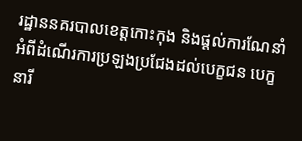រដ្ឋាននគរបាលខេត្តកោះកុង និងផ្តល់ការណែនាំអំពីដំណើរការប្រឡងប្រជែងដល់បេក្ខជន បេក្ខនារី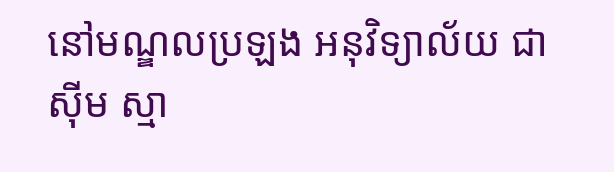នៅមណ្ឌលប្រឡង អនុវិទ្យាល័យ ជា ស៊ីម ស្មា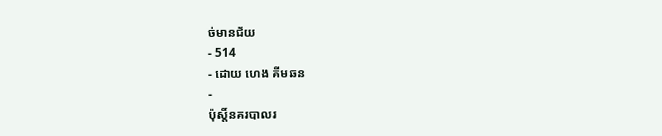ច់មានជ័យ
- 514
- ដោយ ហេង គីមឆន
-
ប៉ុស្តិ៍នគរបាលរ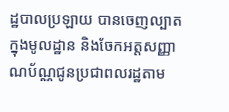ដ្ឋបាលប្រឡាយ បានចេញល្បាតក្នុងមូលដ្ឋាន និងចែកអត្តសញ្ញាណប័ណ្ណជូនប្រជាពលរដ្ឋតាម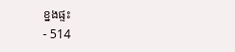ខ្នងផ្ទះ
- 514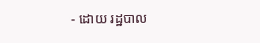- ដោយ រដ្ឋបាល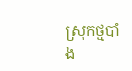ស្រុកថ្មបាំង